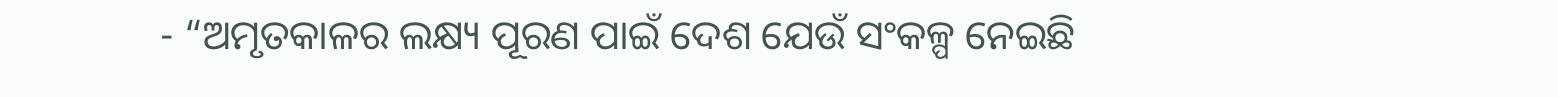- “ଅମୃତକାଳର ଲକ୍ଷ୍ୟ ପୂରଣ ପାଇଁ ଦେଶ ଯେଉଁ ସଂକଳ୍ପ ନେଇଛି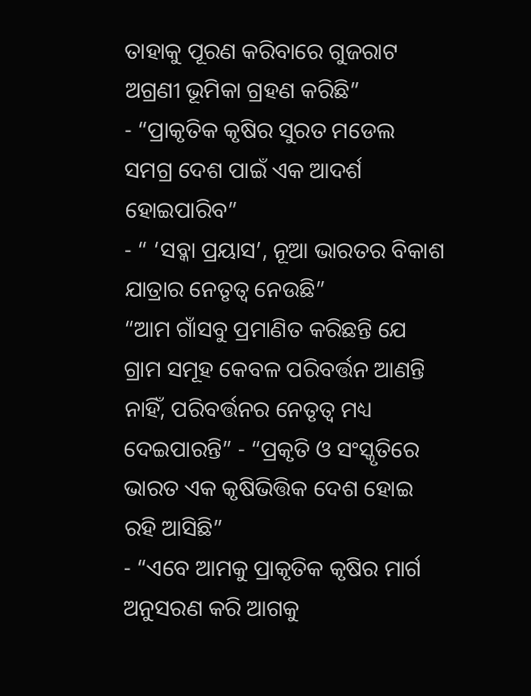ତାହାକୁ ପୂରଣ କରିବାରେ ଗୁଜରାଟ ଅଗ୍ରଣୀ ଭୂମିକା ଗ୍ରହଣ କରିଛି”
- “ପ୍ରାକୃତିକ କୃଷିର ସୁରତ ମଡେଲ ସମଗ୍ର ଦେଶ ପାଇଁ ଏକ ଆଦର୍ଶ ହୋଇପାରିବ”
- “ ‘ସବ୍କା ପ୍ରୟାସ’, ନୂଆ ଭାରତର ବିକାଶ ଯାତ୍ରାର ନେତୃତ୍ୱ ନେଉଛି”
“ଆମ ଗାଁସବୁ ପ୍ରମାଣିତ କରିଛନ୍ତି ଯେ ଗ୍ରାମ ସମୂହ କେବଳ ପରିବର୍ତ୍ତନ ଆଣନ୍ତି ନାହିଁ, ପରିବର୍ତ୍ତନର ନେତୃତ୍ୱ ମଧ୍ୟ ଦେଇପାରନ୍ତି” - “ପ୍ରକୃତି ଓ ସଂସ୍କୃତିରେ ଭାରତ ଏକ କୃଷିଭିତ୍ତିକ ଦେଶ ହୋଇ ରହି ଆସିଛି”
- “ଏବେ ଆମକୁ ପ୍ରାକୃତିକ କୃଷିର ମାର୍ଗ ଅନୁସରଣ କରି ଆଗକୁ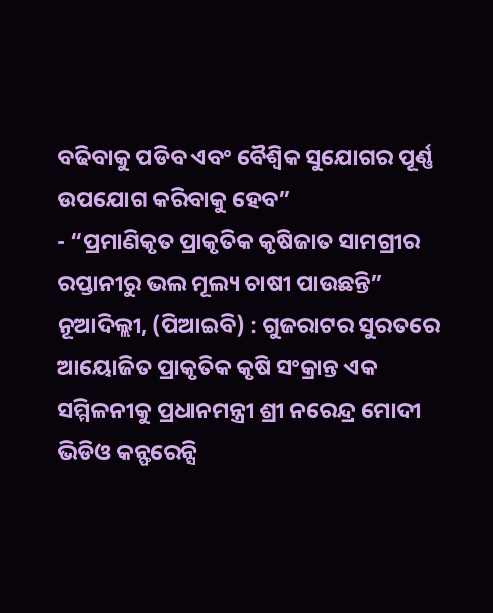ବଢିବାକୁ ପଡିବ ଏବଂ ବୈଶ୍ୱିକ ସୁଯୋଗର ପୂର୍ଣ୍ଣ ଉପଯୋଗ କରିବାକୁ ହେବ”
- “ପ୍ରମାଣିକୃତ ପ୍ରାକୃତିକ କୃଷିଜାତ ସାମଗ୍ରୀର ରପ୍ତାନୀରୁ ଭଲ ମୂଲ୍ୟ ଚାଷୀ ପାଉଛନ୍ତି”
ନୂଆଦିଲ୍ଲୀ, (ପିଆଇବି) : ଗୁଜରାଟର ସୁରତରେ ଆୟୋଜିତ ପ୍ରାକୃତିକ କୃଷି ସଂକ୍ରାନ୍ତ ଏକ ସମ୍ମିଳନୀକୁ ପ୍ରଧାନମନ୍ତ୍ରୀ ଶ୍ରୀ ନରେନ୍ଦ୍ର ମୋଦୀ ଭିଡିଓ କନ୍ଫରେନ୍ସି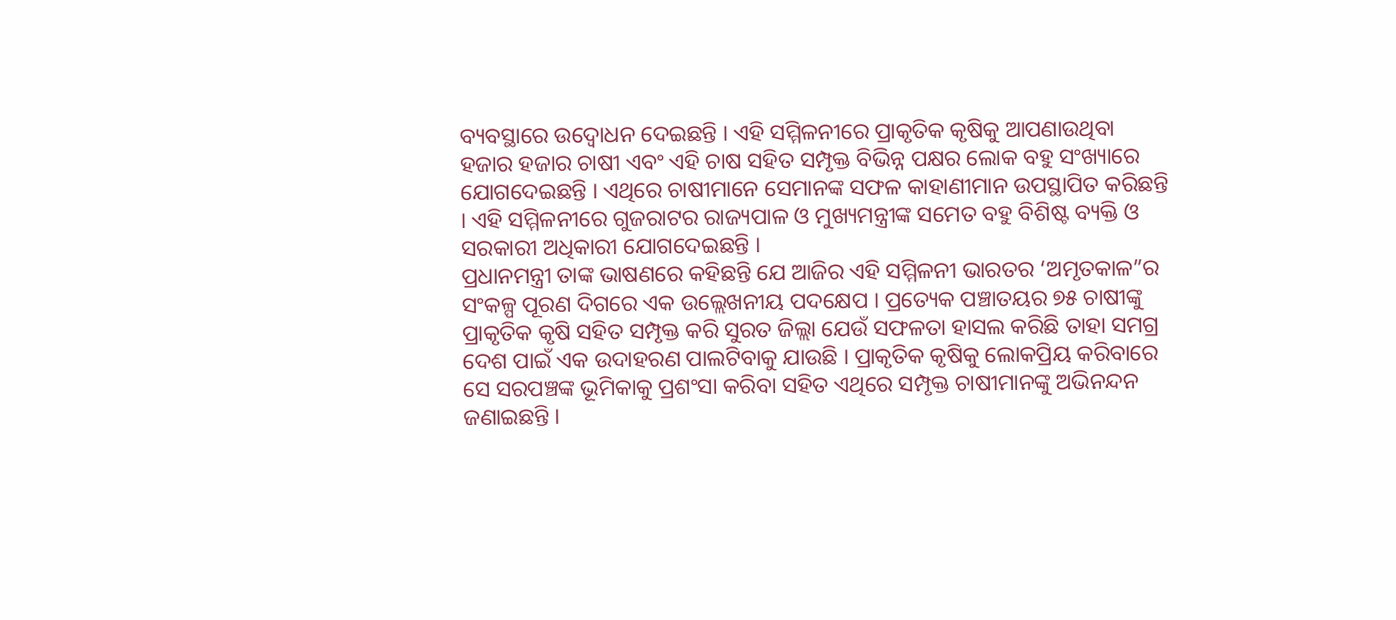ବ୍ୟବସ୍ଥାରେ ଉଦ୍ବୋଧନ ଦେଇଛନ୍ତି । ଏହି ସମ୍ମିଳନୀରେ ପ୍ରାକୃତିକ କୃଷିକୁ ଆପଣାଉଥିବା ହଜାର ହଜାର ଚାଷୀ ଏବଂ ଏହି ଚାଷ ସହିତ ସମ୍ପୃକ୍ତ ବିଭିନ୍ନ ପକ୍ଷର ଲୋକ ବହୁ ସଂଖ୍ୟାରେ ଯୋଗଦେଇଛନ୍ତି । ଏଥିରେ ଚାଷୀମାନେ ସେମାନଙ୍କ ସଫଳ କାହାଣୀମାନ ଉପସ୍ଥାପିତ କରିଛନ୍ତି । ଏହି ସମ୍ମିଳନୀରେ ଗୁଜରାଟର ରାଜ୍ୟପାଳ ଓ ମୁଖ୍ୟମନ୍ତ୍ରୀଙ୍କ ସମେତ ବହୁ ବିଶିଷ୍ଟ ବ୍ୟକ୍ତି ଓ ସରକାରୀ ଅଧିକାରୀ ଯୋଗଦେଇଛନ୍ତି ।
ପ୍ରଧାନମନ୍ତ୍ରୀ ତାଙ୍କ ଭାଷଣରେ କହିଛନ୍ତି ଯେ ଆଜିର ଏହି ସମ୍ମିଳନୀ ଭାରତର ‘ଅମୃତକାଳ”ର ସଂକଳ୍ପ ପୂରଣ ଦିଗରେ ଏକ ଉଲ୍ଲେଖନୀୟ ପଦକ୍ଷେପ । ପ୍ରତ୍ୟେକ ପଞ୍ଚାତୟର ୭୫ ଚାଷୀଙ୍କୁ ପ୍ରାକୃତିକ କୃଷି ସହିତ ସମ୍ପୃକ୍ତ କରି ସୁରତ ଜିଲ୍ଲା ଯେଉଁ ସଫଳତା ହାସଲ କରିଛି ତାହା ସମଗ୍ର ଦେଶ ପାଇଁ ଏକ ଉଦାହରଣ ପାଲଟିବାକୁ ଯାଉଛି । ପ୍ରାକୃତିକ କୃଷିକୁ ଲୋକପ୍ରିୟ କରିବାରେ ସେ ସରପଞ୍ଚଙ୍କ ଭୂମିକାକୁ ପ୍ରଶଂସା କରିବା ସହିତ ଏଥିରେ ସମ୍ପୃକ୍ତ ଚାଷୀମାନଙ୍କୁ ଅଭିନନ୍ଦନ ଜଣାଇଛନ୍ତି ।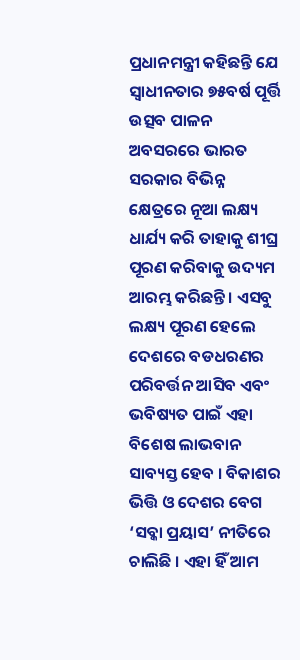ପ୍ରଧାନମନ୍ତ୍ରୀ କହିଛନ୍ତି ଯେ ସ୍ୱାଧୀନତାର ୭୫ବର୍ଷ ପୂର୍ତ୍ତି ଉତ୍ସବ ପାଳନ ଅବସରରେ ଭାରତ ସରକାର ବିଭିନ୍ନ କ୍ଷେତ୍ରରେ ନୂଆ ଲକ୍ଷ୍ୟ ଧାର୍ଯ୍ୟ କରି ତାହାକୁ ଶୀଘ୍ର ପୂରଣ କରିବାକୁ ଉଦ୍ୟମ ଆରମ୍ଭ କରିଛନ୍ତି । ଏସବୁ ଲକ୍ଷ୍ୟ ପୂରଣ ହେଲେ ଦେଶରେ ବଡଧରଣର ପରିବର୍ତ୍ତନ ଆସିବ ଏବଂ ଭବିଷ୍ୟତ ପାଇଁ ଏହା ବିଶେଷ ଲାଭବାନ ସାବ୍ୟସ୍ତ ହେବ । ବିକାଶର ଭିତ୍ତି ଓ ଦେଶର ବେଗ ‘ସବ୍କା ପ୍ରୟାସ’ ନୀତିରେ ଚାଲିଛି । ଏହା ହିଁ ଆମ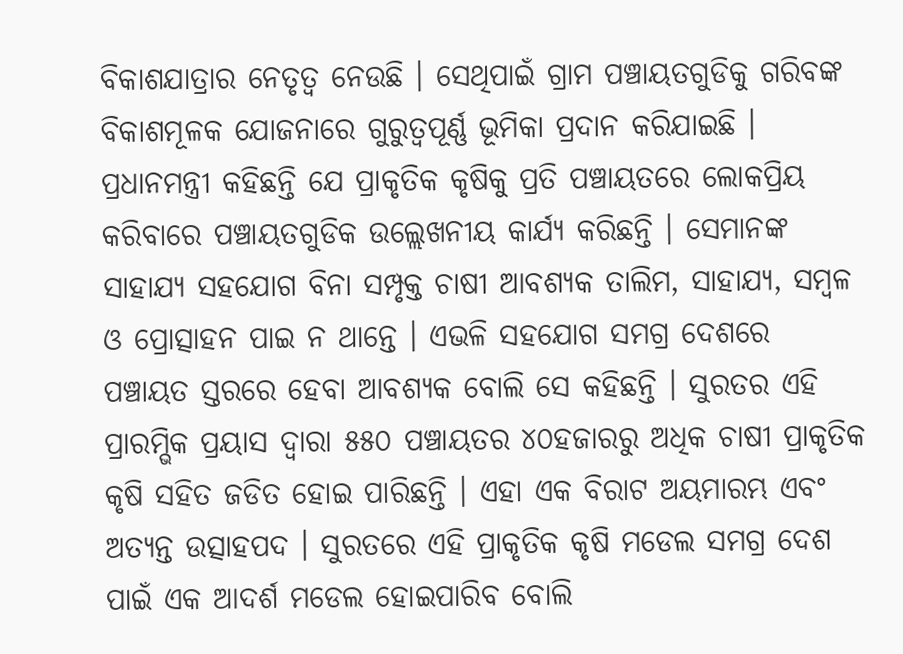ବିକାଶଯାତ୍ରାର ନେତୃତ୍ୱ ନେଉଛି । ସେଥିପାଇଁ ଗ୍ରାମ ପଞ୍ଚାୟତଗୁଡିକୁ ଗରିବଙ୍କ ବିକାଶମୂଳକ ଯୋଜନାରେ ଗୁରୁତ୍ୱପୂର୍ଣ୍ଣ ଭୂମିକା ପ୍ରଦାନ କରିଯାଇଛି ।
ପ୍ରଧାନମନ୍ତ୍ରୀ କହିଛନ୍ତି ଯେ ପ୍ରାକୃତିକ କୃଷିକୁ ପ୍ରତି ପଞ୍ଚାୟତରେ ଲୋକପ୍ରିୟ କରିବାରେ ପଞ୍ଚାୟତଗୁଡିକ ଉଲ୍ଲେଖନୀୟ କାର୍ଯ୍ୟ କରିଛନ୍ତି । ସେମାନଙ୍କ ସାହାଯ୍ୟ ସହଯୋଗ ବିନା ସମ୍ପୃକ୍ତ ଚାଷୀ ଆବଶ୍ୟକ ତାଲିମ, ସାହାଯ୍ୟ, ସମ୍ବଳ ଓ ପ୍ରୋତ୍ସାହନ ପାଇ ନ ଥାନ୍ତେ । ଏଭଳି ସହଯୋଗ ସମଗ୍ର ଦେଶରେ ପଞ୍ଚାୟତ ସ୍ତରରେ ହେବା ଆବଶ୍ୟକ ବୋଲି ସେ କହିଛନ୍ତି । ସୁରତର ଏହି ପ୍ରାରମ୍ଭିକ ପ୍ରୟାସ ଦ୍ୱାରା ୫୫୦ ପଞ୍ଚାୟତର ୪୦ହଜାରରୁ ଅଧିକ ଚାଷୀ ପ୍ରାକୃତିକ କୃଷି ସହିତ ଜଡିତ ହୋଇ ପାରିଛନ୍ତି । ଏହା ଏକ ବିରାଟ ଅୟମାରମ୍ଭ ଏବଂ ଅତ୍ୟନ୍ତ ଉତ୍ସାହପଦ । ସୁରତରେ ଏହି ପ୍ରାକୃତିକ କୃଷି ମଡେଲ ସମଗ୍ର ଦେଶ ପାଇଁ ଏକ ଆଦର୍ଶ ମଡେଲ ହୋଇପାରିବ ବୋଲି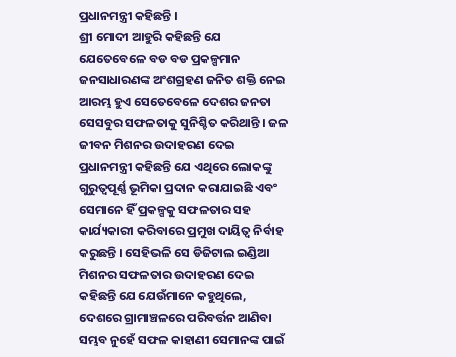ପ୍ରଧାନମନ୍ତ୍ରୀ କହିଛନ୍ତି ।
ଶ୍ରୀ ମୋଦୀ ଆହୁରି କହିଛନ୍ତି ଯେ ଯେତେବେଳେ ବଡ ବଡ ପ୍ରକଳ୍ପମାନ ଜନସାଧାରଣଙ୍କ ଅଂଶଗ୍ରହଣ ଜନିତ ଶକ୍ତି ନେଇ ଆରମ୍ଭ ହୁଏ ସେତେବେଳେ ଦେଶର ଜନତା ସେସବୁର ସଫଳତାକୁ ସୁନିଶ୍ଚିତ କରିଥାନ୍ତି । ଜଳ ଜୀବନ ମିଶନର ଉଦାହରଣ ଦେଇ ପ୍ରଧାନମନ୍ତ୍ରୀ କହିଛନ୍ତି ଯେ ଏଥିରେ ଲୋକଙ୍କୁ ଗୁରୁତ୍ୱପୂର୍ଣ୍ଣ ଭୂମିକା ପ୍ରଦାନ କରାଯାଇଛି ଏବଂ ସେମାନେ ହିଁ ପ୍ରକଳ୍ପକୁ ସଫଳତାର ସହ କାର୍ଯ୍ୟକାରୀ କରିବାରେ ପ୍ରମୁଖ ଦାୟିତ୍ୱ ନିର୍ବାହ କରୁଛନ୍ତି । ସେହିଭଳି ସେ ଡିଜିଟାଲ ଇଣ୍ଡିଆ ମିଶନର ସଫଳତାର ଉଦାହରଣ ଦେଇ କହିଛନ୍ତି ଯେ ଯେଉଁମାନେ କହୁଥିଲେ, ଦେଶରେ ଗ୍ରାମାଞ୍ଚଳରେ ପରିବର୍ତ୍ତନ ଆଣିବା ସମ୍ଭବ ନୁହେଁ ସଫଳ କାହାଣୀ ସେମାନଙ୍କ ପାଇଁ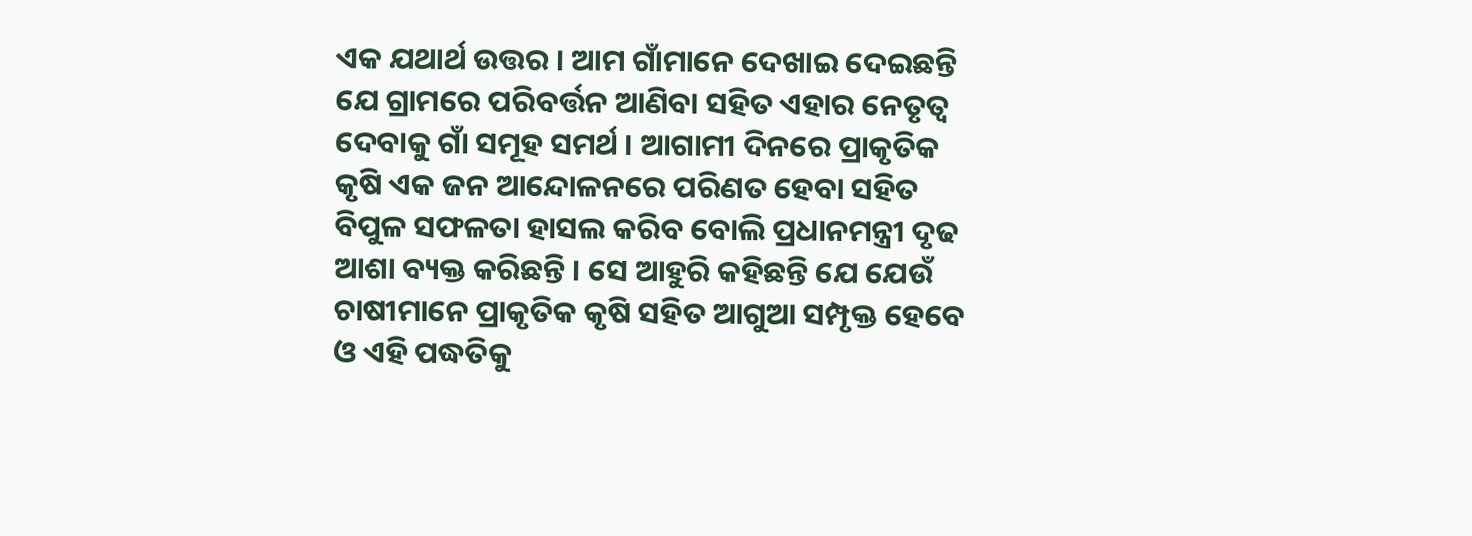ଏକ ଯଥାର୍ଥ ଉତ୍ତର । ଆମ ଗାଁମାନେ ଦେଖାଇ ଦେଇଛନ୍ତି ଯେ ଗ୍ରାମରେ ପରିବର୍ତ୍ତନ ଆଣିବା ସହିତ ଏହାର ନେତୃତ୍ୱ ଦେବାକୁ ଗାଁ ସମୂହ ସମର୍ଥ । ଆଗାମୀ ଦିନରେ ପ୍ରାକୃତିକ କୃଷି ଏକ ଜନ ଆନ୍ଦୋଳନରେ ପରିଣତ ହେବା ସହିତ ବିପୁଳ ସଫଳତା ହାସଲ କରିବ ବୋଲି ପ୍ରଧାନମନ୍ତ୍ରୀ ଦୃଢ ଆଶା ବ୍ୟକ୍ତ କରିଛନ୍ତି । ସେ ଆହୁରି କହିଛନ୍ତି ଯେ ଯେଉଁ ଚାଷୀମାନେ ପ୍ରାକୃତିକ କୃଷି ସହିତ ଆଗୁଆ ସମ୍ପୃକ୍ତ ହେବେ ଓ ଏହି ପଦ୍ଧତିକୁ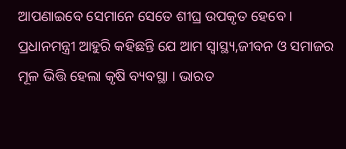ଆପଣାଇବେ ସେମାନେ ସେତେ ଶୀଘ୍ର ଉପକୃତ ହେବେ ।
ପ୍ରଧାନମନ୍ତ୍ରୀ ଆହୁରି କହିଛନ୍ତି ଯେ ଆମ ସ୍ୱାସ୍ଥ୍ୟ,ଜୀବନ ଓ ସମାଜର ମୂଳ ଭିତ୍ତି ହେଲା କୃଷି ବ୍ୟବସ୍ଥା । ଭାରତ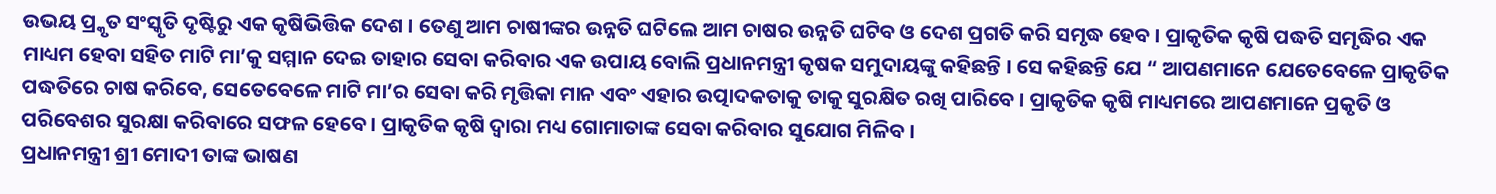ଉଭୟ ପ୍ର୍କୃତ ସଂସ୍କୃତି ଦୃଷ୍ଟିରୁ ଏକ କୃଷିଭିତ୍ତିକ ଦେଶ । ତେଣୁ ଆମ ଚାଷୀଙ୍କର ଉନ୍ନତି ଘଟିଲେ ଆମ ଚାଷର ଉନ୍ନତି ଘଟିବ ଓ ଦେଶ ପ୍ରଗତି କରି ସମୃଦ୍ଧ ହେବ । ପ୍ରାକୃତିକ କୃଷି ପଦ୍ଧତି ସମୃଦ୍ଧିର ଏକ ମାଧ୍ୟମ ହେବା ସହିତ ମାଟି ମା’କୁ ସମ୍ମାନ ଦେଇ ତାହାର ସେବା କରିବାର ଏକ ଉପାୟ ବୋଲି ପ୍ରଧାନମନ୍ତ୍ରୀ କୃଷକ ସମୁଦାୟଙ୍କୁ କହିଛନ୍ତି । ସେ କହିଛନ୍ତି ଯେ “ ଆପଣମାନେ ଯେତେବେଳେ ପ୍ରାକୃତିକ ପଦ୍ଧତିରେ ଚାଷ କରିବେ, ସେତେବେଳେ ମାଟି ମା’ର ସେବା କରି ମୃତ୍ତିକା ମାନ ଏବଂ ଏହାର ଉତ୍ପାଦକତାକୁ ତାକୁ ସୁରକ୍ଷିତ ରଖି ପାରିବେ । ପ୍ରାକୃତିକ କୃଷି ମାଧ୍ୟମରେ ଆପଣମାନେ ପ୍ରକୃତି ଓ ପରିବେଶର ସୁରକ୍ଷା କରିବାରେ ସଫଳ ହେବେ । ପ୍ରାକୃତିକ କୃଷି ଦ୍ୱାରା ମଧ୍ୟ ଗୋମାତାଙ୍କ ସେବା କରିବାର ସୁଯୋଗ ମିଳିବ ।
ପ୍ରଧାନମନ୍ତ୍ରୀ ଶ୍ରୀ ମୋଦୀ ତାଙ୍କ ଭାଷଣ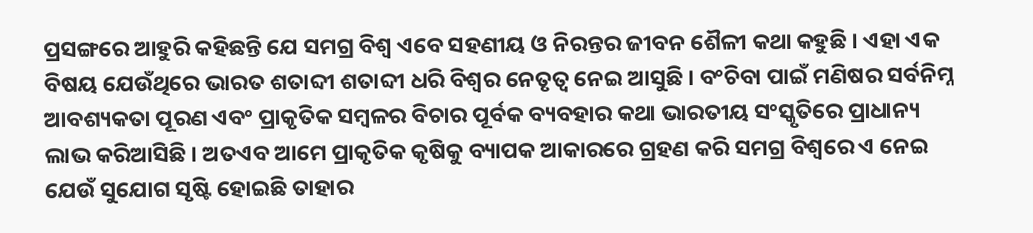ପ୍ରସଙ୍ଗରେ ଆହୁରି କହିଛନ୍ତି ଯେ ସମଗ୍ର ବିଶ୍ୱ ଏବେ ସହଣୀୟ ଓ ନିରନ୍ତର ଜୀବନ ଶୈଳୀ କଥା କହୁଛି । ଏହା ଏକ ବିଷୟ ଯେଉଁଥିରେ ଭାରତ ଶତାବ୍ଦୀ ଶତାବ୍ଦୀ ଧରି ବିଶ୍ୱର ନେତୃତ୍ୱ ନେଇ ଆସୁଛି । ବଂଚିବା ପାଇଁ ମଣିଷର ସର୍ବନିମ୍ନ ଆବଶ୍ୟକତା ପୂରଣ ଏବଂ ପ୍ରାକୃତିକ ସମ୍ବଳର ବିଚାର ପୂର୍ବକ ବ୍ୟବହାର କଥା ଭାରତୀୟ ସଂସ୍କୃତିରେ ପ୍ରାଧାନ୍ୟ ଲାଭ କରିଆସିଛି । ଅତଏବ ଆମେ ପ୍ରାକୃତିକ କୃଷିକୁ ବ୍ୟାପକ ଆକାରରେ ଗ୍ରହଣ କରି ସମଗ୍ର ବିଶ୍ୱରେ ଏ ନେଇ ଯେଉଁ ସୁଯୋଗ ସୃଷ୍ଟି ହୋଇଛି ତାହାର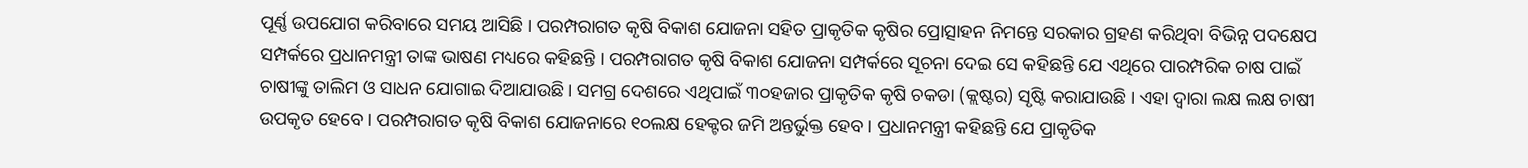ପୂର୍ଣ୍ଣ ଉପଯୋଗ କରିବାରେ ସମୟ ଆସିଛି । ପରମ୍ପରାଗତ କୃଷି ବିକାଶ ଯୋଜନା ସହିତ ପ୍ରାକୃତିକ କୃଷିର ପ୍ରୋତ୍ସାହନ ନିମନ୍ତେ ସରକାର ଗ୍ରହଣ କରିଥିବା ବିଭିନ୍ନ ପଦକ୍ଷେପ ସମ୍ପର୍କରେ ପ୍ରଧାନମନ୍ତ୍ରୀ ତାଙ୍କ ଭାଷଣ ମଧ୍ୟରେ କହିଛନ୍ତି । ପରମ୍ପରାଗତ କୃଷି ବିକାଶ ଯୋଜନା ସମ୍ପର୍କରେ ସୂଚନା ଦେଇ ସେ କହିଛନ୍ତି ଯେ ଏଥିରେ ପାରମ୍ପରିକ ଚାଷ ପାଇଁ ଚାଷୀଙ୍କୁ ତାଲିମ ଓ ସାଧନ ଯୋଗାଇ ଦିଆଯାଉଛି । ସମଗ୍ର ଦେଶରେ ଏଥିପାଇଁ ୩୦ହଜାର ପ୍ରାକୃତିକ କୃଷି ଚକଡା (କ୍ଲଷ୍ଟର) ସୃଷ୍ଟି କରାଯାଉଛି । ଏହା ଦ୍ୱାରା ଲକ୍ଷ ଲକ୍ଷ ଚାଷୀ ଉପକୃତ ହେବେ । ପରମ୍ପରାଗତ କୃଷି ବିକାଶ ଯୋଜନାରେ ୧୦ଲକ୍ଷ ହେକ୍ଟର ଜମି ଅନ୍ତର୍ଭୁକ୍ତ ହେବ । ପ୍ରଧାନମନ୍ତ୍ରୀ କହିଛନ୍ତି ଯେ ପ୍ରାକୃତିକ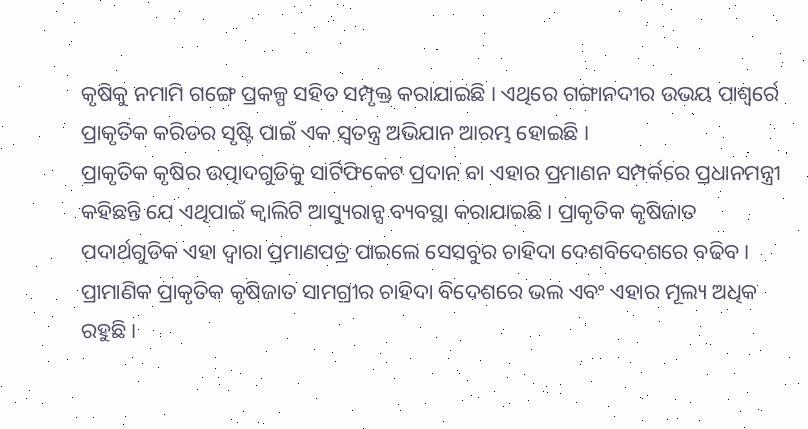କୃଷିକୁ ନମାମି ଗଙ୍ଗେ ପ୍ରକଳ୍ପ ସହିତ ସମ୍ପୃକ୍ତ କରାଯାଇଛି । ଏଥିରେ ଗଙ୍ଗାନଦୀର ଉଭୟ ପାଶ୍ୱର୍ରେ ପ୍ରାକୃତିକ କରିଡର ସୃଷ୍ଟି ପାଇଁ ଏକ ସ୍ୱତନ୍ତ୍ର ଅଭିଯାନ ଆରମ୍ଭ ହୋଇଛି ।
ପ୍ରାକୃତିକ କୃଷିର ଉତ୍ପାଦଗୁଡିକୁ ସାର୍ଟିଫିକେଟ ପ୍ରଦାନ ବା ଏହାର ପ୍ରମାଣନ ସମ୍ପର୍କରେ ପ୍ରଧାନମନ୍ତ୍ରୀ କହିଛନ୍ତି ଯେ ଏଥିପାଇଁ କ୍ୱାଲିଟି ଆସ୍ୟୁରାନ୍ସ ବ୍ୟବସ୍ଥା କରାଯାଇଛି । ପ୍ରାକୃତିକ କୃଷିଜାତ ପଦାର୍ଥଗୁଡିକ ଏହା ଦ୍ୱାରା ପ୍ରମାଣପତ୍ର ପାଇଲେ ସେସବୁର ଚାହିଦା ଦେଶବିଦେଶରେ ବଢିବ । ପ୍ରାମାଣିକ ପ୍ରାକୃତିକ କୃଷିଜାତ ସାମଗ୍ରୀର ଚାହିଦା ବିଦେଶରେ ଭଲ ଏବଂ ଏହାର ମୂଲ୍ୟ ଅଧିକ ରହୁଛି ।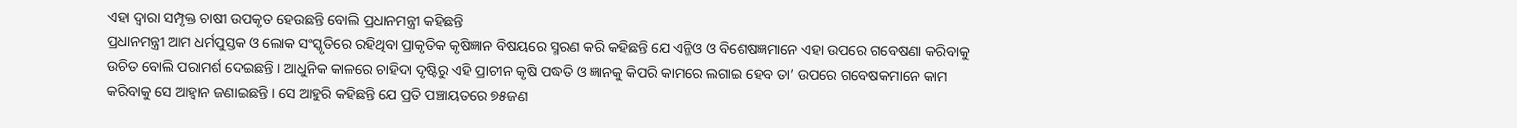ଏହା ଦ୍ୱାରା ସମ୍ପୃକ୍ତ ଚାଷୀ ଉପକୃତ ହେଉଛନ୍ତି ବୋଲି ପ୍ରଧାନମନ୍ତ୍ରୀ କହିଛନ୍ତି
ପ୍ରଧାନମନ୍ତ୍ରୀ ଆମ ଧର୍ମପୁସ୍ତକ ଓ ଲୋକ ସଂସ୍କୃତିରେ ରହିଥିବା ପ୍ରାକୃତିକ କୃଷିଜ୍ଞାନ ବିଷୟରେ ସ୍ମରଣ କରି କହିଛନ୍ତି ଯେ ଏନ୍ଜିଓ ଓ ବିଶେଷଜ୍ଞମାନେ ଏହା ଉପରେ ଗବେଷଣା କରିବାକୁ ଉଚିତ ବୋଲି ପରାମର୍ଶ ଦେଇଛନ୍ତି । ଆଧୁନିକ କାଳରେ ଚାହିଦା ଦୃଷ୍ଟିରୁ ଏହି ପ୍ରାଚୀନ କୃଷି ପଦ୍ଧତି ଓ ଜ୍ଞାନକୁ କିପରି କାମରେ ଲଗାଇ ହେବ ତା’ ଉପରେ ଗବେଷକମାନେ କାମ କରିବାକୁ ସେ ଆହ୍ୱାନ ଜଣାଇଛନ୍ତି । ସେ ଆହୁରି କହିଛନ୍ତି ଯେ ପ୍ରତି ପଞ୍ଚାୟତରେ ୭୫ଜଣ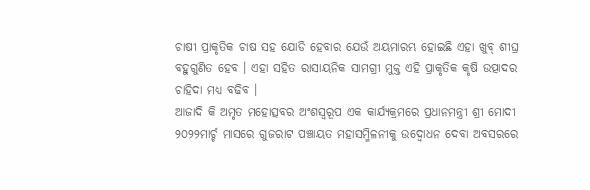ଚାଷୀ ପ୍ରାକୃତିକ ଚାଷ ସହ ଯୋଡି ହେବାର ଯେଉଁ ଅୟମାରମ୍ଭ ହୋଇଛି ଏହା ଖୁବ୍ ଶୀଘ୍ର ବହୁଗୁଣିତ ହେବ । ଏହା ସହିତ ରାସାୟନିକ ସାମଗ୍ରୀ ମୁକ୍ତ ଏହି ପ୍ରାକୃତିକ କୃଷି ଉତ୍ପାଦର ଚାହିଦା ମଧ୍ୟ ବଢିବ ।
ଆଜାଦି କି ଅମୃତ ମହୋତ୍ସବର ଅଂଶସ୍ୱରୂପ ଏକ କାର୍ଯ୍ୟକ୍ରମରେ ପ୍ରଧାନମନ୍ତ୍ରୀ ଶ୍ରୀ ମୋଦୀ ୨୦୨୨ମାର୍ଚ୍ଚ ମାସରେ ଗୁଜରାଟ ପଞ୍ଚାୟତ ମହାସମ୍ମିଳନୀକୁ ଉଦ୍ବୋଧନ ଦେବା ଅବସରରେ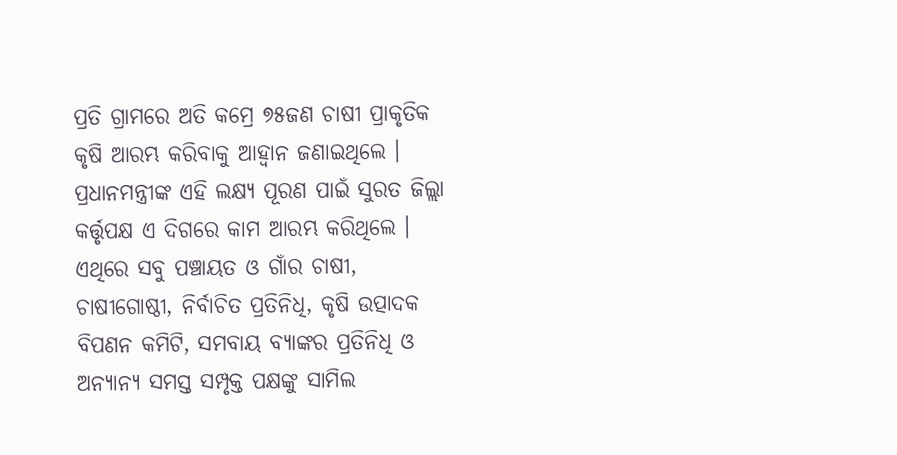ପ୍ରତି ଗ୍ରାମରେ ଅତି କମ୍ରେ ୭୫ଜଣ ଚାଷୀ ପ୍ରାକୃତିକ କୃଷି ଆରମ୍ଭ କରିବାକୁ ଆହ୍ୱାନ ଜଣାଇଥିଲେ । ପ୍ରଧାନମନ୍ତ୍ରୀଙ୍କ ଏହି ଲକ୍ଷ୍ୟ ପୂରଣ ପାଇଁ ସୁରତ ଜିଲ୍ଲା କର୍ତ୍ତୃପକ୍ଷ ଏ ଦିଗରେ କାମ ଆରମ୍ଭ କରିଥିଲେ । ଏଥିରେ ସବୁ ପଞ୍ଚାୟତ ଓ ଗାଁର ଚାଷୀ, ଚାଷୀଗୋଷ୍ଠୀ, ନିର୍ବାଚିତ ପ୍ରତିନିଧି, କୃଷି ଉତ୍ପାଦକ ବିପଣନ କମିଟି, ସମବାୟ ବ୍ୟାଙ୍କର ପ୍ରତିନିଧି ଓ ଅନ୍ୟାନ୍ୟ ସମସ୍ତ ସମ୍ପୃକ୍ତ ପକ୍ଷଙ୍କୁ ସାମିଲ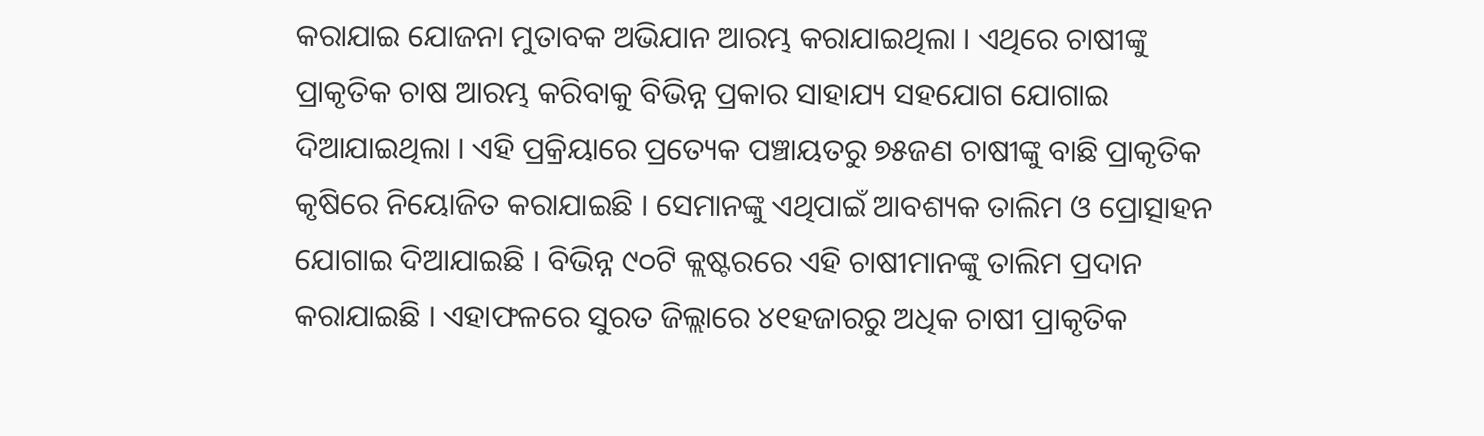କରାଯାଇ ଯୋଜନା ମୁତାବକ ଅଭିଯାନ ଆରମ୍ଭ କରାଯାଇଥିଲା । ଏଥିରେ ଚାଷୀଙ୍କୁ ପ୍ରାକୃତିକ ଚାଷ ଆରମ୍ଭ କରିବାକୁ ବିଭିନ୍ନ ପ୍ରକାର ସାହାଯ୍ୟ ସହଯୋଗ ଯୋଗାଇ ଦିଆଯାଇଥିଲା । ଏହି ପ୍ରକ୍ରିୟାରେ ପ୍ରତ୍ୟେକ ପଞ୍ଚାୟତରୁ ୭୫ଜଣ ଚାଷୀଙ୍କୁ ବାଛି ପ୍ରାକୃତିକ କୃଷିରେ ନିୟୋଜିତ କରାଯାଇଛି । ସେମାନଙ୍କୁ ଏଥିପାଇଁ ଆବଶ୍ୟକ ତାଲିମ ଓ ପ୍ରୋତ୍ସାହନ ଯୋଗାଇ ଦିଆଯାଇଛି । ବିଭିନ୍ନ ୯୦ଟି କ୍ଲଷ୍ଟରରେ ଏହି ଚାଷୀମାନଙ୍କୁ ତାଲିମ ପ୍ରଦାନ କରାଯାଇଛି । ଏହାଫଳରେ ସୁରତ ଜିଲ୍ଲାରେ ୪୧ହଜାରରୁ ଅଧିକ ଚାଷୀ ପ୍ରାକୃତିକ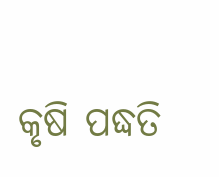କୃଷି ପଦ୍ଧତି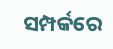ସମ୍ପର୍କରେ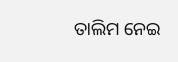ତାଲିମ ନେଇ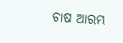ଚାଷ ଆରମ୍ଭ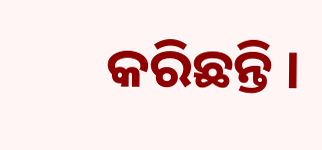କରିଛନ୍ତି ।